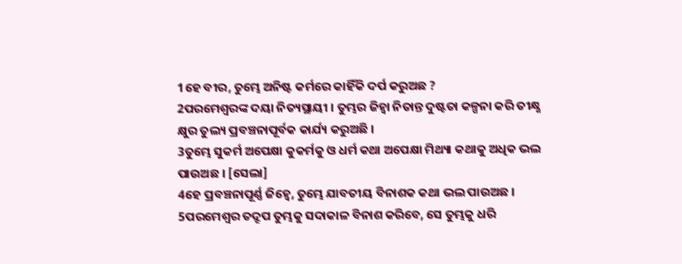1ହେ ବୀର, ତୁମ୍ଭେ ଅନିଷ୍ଟ କର୍ମରେ କାହିଁକି ଦର୍ପ କରୁଅଛ ?
2ପରମେଶ୍ୱରଙ୍କ ଦୟା ନିତ୍ୟସ୍ଥାୟୀ । ତୁମ୍ଭର ଜିହ୍ୱା ନିତାନ୍ତ ଦୁଷ୍ଟତା କଳ୍ପନା କରି ତୀକ୍ଷ୍ଣ କ୍ଷୁର ତୁଲ୍ୟ ପ୍ରବଞ୍ଚନାପୂର୍ବକ କାର୍ଯ୍ୟ କରୁଅଛି ।
3ତୁମ୍ଭେ ସୁକର୍ମ ଅପେକ୍ଷା କୁକର୍ମକୁ ଓ ଧର୍ମ କଥା ଅପେକ୍ଷା ମିଥ୍ୟା କଥାକୁ ଅଧିକ ଭଲ ପାଉଅଛ । [ସେଲା]
4ହେ ପ୍ରବଞ୍ଚନାପୂର୍ଣ୍ଣ ଜିହ୍ୱେ, ତୁମ୍ଭେ ଯାବତୀୟ ବିନାଶକ କଥା ଭଲ ପାଉଅଛ ।
5ପରମେଶ୍ୱର ତଦ୍ରୂପ ତୁମ୍ଭକୁ ସଦାକାଳ ବିନାଶ କରିବେ, ସେ ତୁମ୍ଭକୁ ଧରି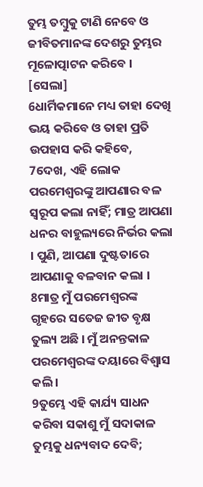ତୁମ୍ଭ ତମ୍ବୁକୁ ଟାଣି ନେବେ ଓ ଜୀବିତମାନଙ୍କ ଦେଶରୁ ତୁମ୍ଭର ମୂଳୋତ୍ପାଟନ କରିବେ । [ସେଲା]
6ଧାର୍ମିକମାନେ ମଧ୍ୟ ତାହା ଦେଖି ଭୟ କରିବେ ଓ ତାହା ପ୍ରତି ଉପହାସ କରି କହିବେ,
7ଦେଖ, ଏହି ଲୋକ ପରମେଶ୍ୱରଙ୍କୁ ଆପଣାର ବଳ ସ୍ୱରୂପ କଲା ନାହିଁ; ମାତ୍ର ଆପଣା ଧନର ବାହୁଲ୍ୟରେ ନିର୍ଭର କଲା । ପୁଣି, ଆପଣା ଦୁଷ୍ଟତାରେ ଆପଣାକୁ ବଳବାନ କଲା ।
8ମାତ୍ର ମୁଁ ପରମେଶ୍ୱରଙ୍କ ଗୃହରେ ସତେଜ ଜୀତ ବୃକ୍ଷ ତୁଲ୍ୟ ଅଛି । ମୁଁ ଅନନ୍ତକାଳ ପରମେଶ୍ୱରଙ୍କ ଦୟାରେ ବିଶ୍ୱାସ କଲି ।
9ତୁମ୍ଭେ ଏହି କାର୍ଯ୍ୟ ସାଧନ କରିବା ସକାଶୁ ମୁଁ ସଦାକାଳ ତୁମ୍ଭକୁ ଧନ୍ୟବାଦ ଦେବି;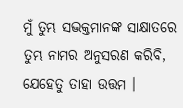ମୁଁ ତୁମ୍ଭ ସଦ୍ଭକ୍ତମାନଙ୍କ ସାକ୍ଷାତରେ ତୁମ୍ଭ ନାମର ଅନୁସରଣ କରିବି, ଯେହେତୁ ତାହା ଉତ୍ତମ ।